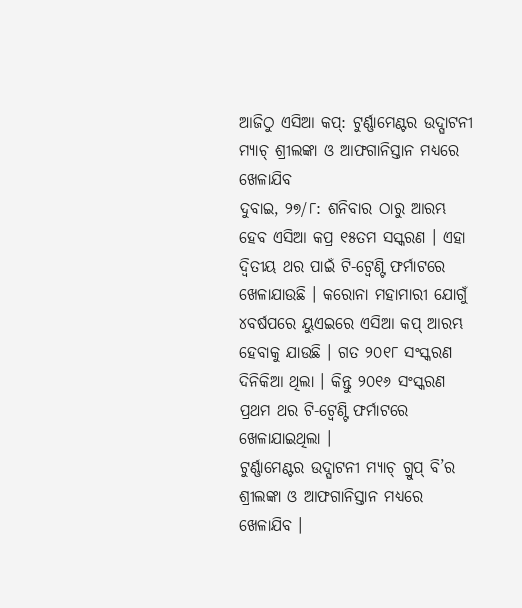ଆଜିଠୁ ଏସିଆ କପ୍: ଟୁର୍ଣ୍ଣାମେଣ୍ଟର ଉଦ୍ଘାଟନୀ ମ୍ୟାଚ୍ ଶ୍ରୀଲଙ୍କା ଓ ଆଫଗାନିସ୍ତାନ ମଧ୍ୟରେ ଖେଳାଯିବ
ଦୁବାଇ, ୨୭/୮: ଶନିବାର ଠାରୁ ଆରମ୍ଭ ହେବ ଏସିଆ କପ୍ର ୧୫ତମ ସସ୍କରଣ । ଏହା ଦ୍ୱିତୀୟ ଥର ପାଇଁ ଟି-ଟ୍ୱେଣ୍ଟି ଫର୍ମାଟରେ ଖେଳାଯାଉଛି । କରୋନା ମହାମାରୀ ଯୋଗୁଁ ୪ବର୍ଷପରେ ୟୁଏଇରେ ଏସିଆ କପ୍ ଆରମ୍ଭ ହେବାକୁ ଯାଉଛି । ଗତ ୨୦୧୮ ସଂସ୍କରଣ ଦିନିକିଆ ଥିଲା । କିନ୍ତୁ ୨୦୧୬ ସଂସ୍କରଣ ପ୍ରଥମ ଥର ଟି-ଟ୍ୱେଣ୍ଟି ଫର୍ମାଟରେ ଖେଳାଯାଇଥିଲା ।
ଟୁର୍ଣ୍ଣାମେଣ୍ଟର ଉଦ୍ଘାଟନୀ ମ୍ୟାଚ୍ ଗ୍ରୁପ୍ ବି’ର ଶ୍ରୀଲଙ୍କା ଓ ଆଫଗାନିସ୍ତାନ ମଧ୍ୟରେ ଖେଳାଯିବ ।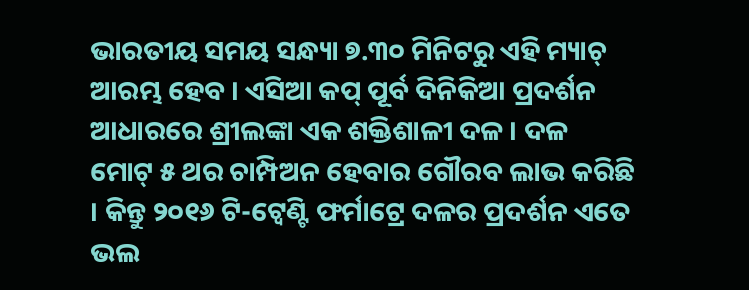ଭାରତୀୟ ସମୟ ସନ୍ଧ୍ୟା ୭.୩୦ ମିନିଟରୁ ଏହି ମ୍ୟାଚ୍ ଆରମ୍ଭ ହେବ । ଏସିଆ କପ୍ ପୂର୍ବ ଦିନିକିଆ ପ୍ରଦର୍ଶନ ଆଧାରରେ ଶ୍ରୀଲଙ୍କା ଏକ ଶକ୍ତିଶାଳୀ ଦଳ । ଦଳ ମୋଟ୍ ୫ ଥର ଚାମ୍ପିଅନ ହେବାର ଗୌରବ ଲାଭ କରିଛି । କିନ୍ତୁ ୨୦୧୬ ଟି-ଟ୍ୱେଣ୍ଟି ଫର୍ମାଟ୍ରେ ଦଳର ପ୍ରଦର୍ଶନ ଏତେ ଭଲ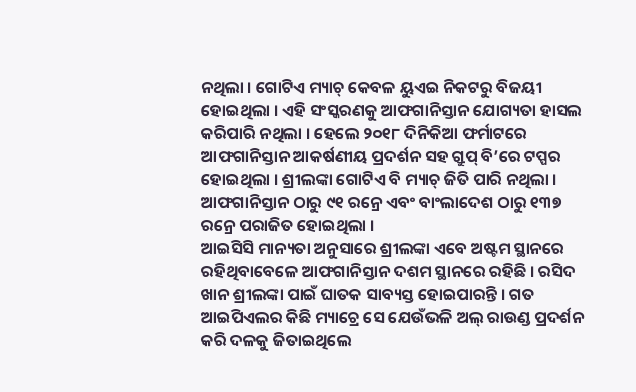ନଥିଲା । ଗୋଟିଏ ମ୍ୟାଚ୍ କେବଳ ୟୁଏଇ ନିକଟରୁ ବିଜୟୀ ହୋଇଥିଲା । ଏହି ସଂସ୍କରଣକୁ ଆଫଗାନିସ୍ତାନ ଯୋଗ୍ୟତା ହାସଲ କରିପାରି ନଥିଲା । ହେଲେ ୨୦୧୮ ଦିନିକିଆ ଫର୍ମାଟରେ ଆଫଗାନିସ୍ତାନ ଆକର୍ଷଣୀୟ ପ୍ରଦର୍ଶନ ସହ ଗ୍ରୁପ୍ ବି’ରେ ଟପ୍ପର ହୋଇଥିଲା । ଶ୍ରୀଲଙ୍କା ଗୋଟିଏ ବି ମ୍ୟାଚ୍ ଜିତି ପାରି ନଥିଲା । ଆଫଗାନିସ୍ତାନ ଠାରୁ ୯୧ ରନ୍ରେ ଏବଂ ବାଂଲାଦେଶ ଠାରୁ ୧୩୭ ରନ୍ରେ ପରାଜିତ ହୋଇଥିଲା ।
ଆଇସିସି ମାନ୍ୟତା ଅନୁସାରେ ଶ୍ରୀଲଙ୍କା ଏବେ ଅଷ୍ଟମ ସ୍ଥାନରେ ରହିଥିବାବେଳେ ଆଫଗାନିସ୍ତାନ ଦଶମ ସ୍ଥାନରେ ରହିଛି । ରସିଦ ଖାନ ଶ୍ରୀଲଙ୍କା ପାଇଁ ଘାତକ ସାବ୍ୟସ୍ତ ହୋଇପାରନ୍ତି । ଗତ ଆଇପିଏଲର କିଛି ମ୍ୟାଚ୍ରେ ସେ ଯେଉଁଭଳି ଅଲ୍ ରାଉଣ୍ଡ ପ୍ରଦର୍ଶନ କରି ଦଳକୁ ଜିତାଇଥିଲେ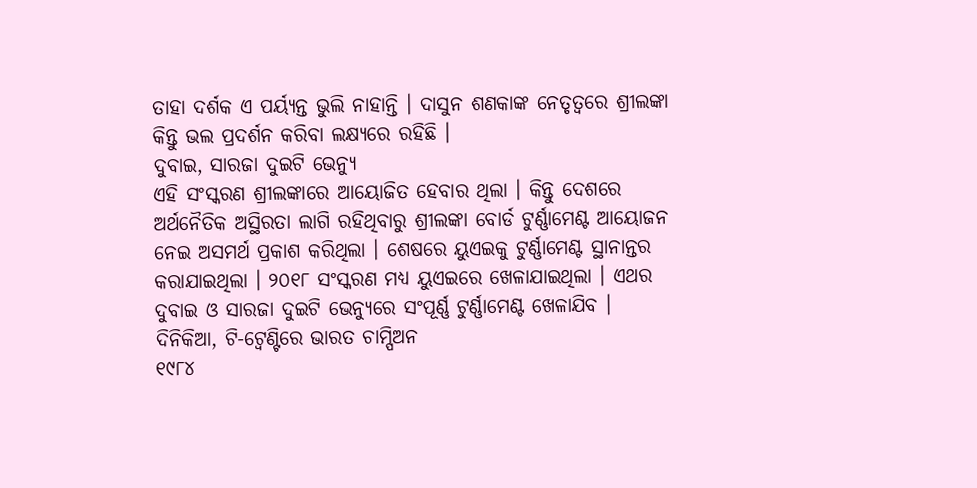ତାହା ଦର୍ଶକ ଏ ପର୍ୟ୍ୟନ୍ତ ଭୁଲି ନାହାନ୍ତି । ଦାସୁନ ଶଣକାଙ୍କ ନେତୃତ୍ୱରେ ଶ୍ରୀଲଙ୍କା କିନ୍ତୁ ଭଲ ପ୍ରଦର୍ଶନ କରିବା ଲକ୍ଷ୍ୟରେ ରହିଛି ।
ଦୁବାଇ, ସାରଜା ଦୁଇଟି ଭେନ୍ୟୁ
ଏହି ସଂସ୍କରଣ ଶ୍ରୀଲଙ୍କାରେ ଆୟୋଜିତ ହେବାର ଥିଲା । କିନ୍ତୁ ଦେଶରେ ଅର୍ଥନୈତିକ ଅସ୍ଥିରତା ଲାଗି ରହିଥିବାରୁ ଶ୍ରୀଲଙ୍କା ବୋର୍ଡ ଟୁର୍ଣ୍ଣାମେଣ୍ଟ ଆୟୋଜନ ନେଇ ଅସମର୍ଥ ପ୍ରକାଶ କରିଥିଲା । ଶେଷରେ ୟୁଏଇକୁ ଟୁର୍ଣ୍ଣାମେଣ୍ଟ ସ୍ଥାନାନ୍ତର କରାଯାଇଥିଲା । ୨୦୧୮ ସଂସ୍କରଣ ମଧ୍ୟ ୟୁଏଇରେ ଖେଳାଯାଇଥିଲା । ଏଥର ଦୁବାଇ ଓ ସାରଜା ଦୁଇଟି ଭେନ୍ୟୁରେ ସଂପୂର୍ଣ୍ଣ ଟୁର୍ଣ୍ଣାମେଣ୍ଟ ଖେଳାଯିବ ।
ଦିନିକିଆ, ଟି-ଟ୍ୱେଣ୍ଟିରେ ଭାରତ ଚାମ୍ପିଅନ
୧୯୮୪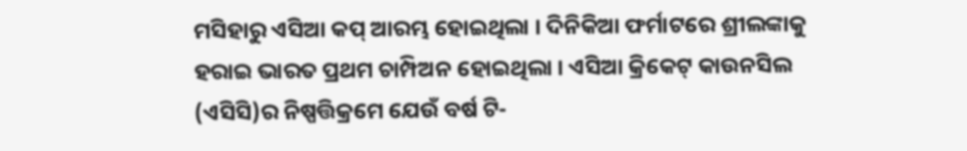ମସିହାରୁ ଏସିଆ କପ୍ ଆରମ୍ଭ ହୋଇଥିଲା । ଦିନିକିଆ ଫର୍ମାଟରେ ଶ୍ରୀଲଙ୍କାକୁ ହରାଇ ଭାରତ ପ୍ରଥମ ଚାମ୍ପିଅନ ହୋଇଥିଲା । ଏସିଆ କ୍ରିକେଟ୍ କାଉନସିଲ (ଏସିସି)ର ନିଷ୍ପତ୍ତିକ୍ରମେ ଯେଉଁ ବର୍ଷ ଟି-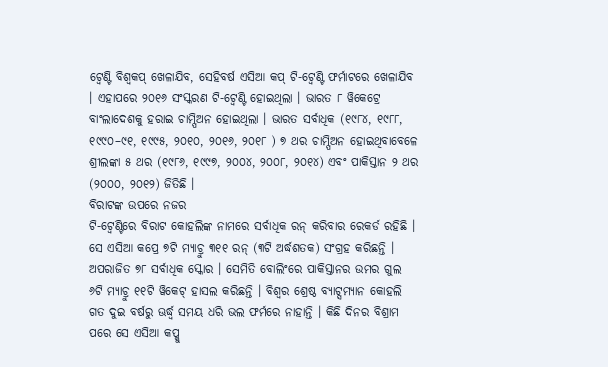ଟ୍ୱେଣ୍ଟି ବିଶ୍ୱକପ୍ ଖେଳାଯିବ, ସେହିବର୍ଷ ଏସିଆ କପ୍ ଟି-ଟ୍ୱେଣ୍ଟି ଫର୍ମାଟରେ ଖେଳାଯିବ । ଏହାପରେ ୨୦୧୬ ସଂସ୍କରଣ ଟି-ଟ୍ୱେଣ୍ଟି ହୋଇଥିଲା । ଭାରତ ୮ ୱିକେଟ୍ରେ ବାଂଲାଦେଶକୁ ହରାଇ ଚାମ୍ପିଅନ ହୋଇଥିଲା । ଭାରତ ସର୍ବାଧିକ (୧୯୮୪, ୧୯୮୮, ୧୯୯୦–୯୧, ୧୯୯୫, ୨୦୧୦, ୨୦୧୬, ୨୦୧୮ ) ୭ ଥର ଚାମ୍ପିଅନ ହୋଇଥିବାବେଳେ ଶ୍ରୀଲଙ୍କା ୫ ଥର (୧୯୮୬, ୧୯୯୭, ୨୦୦୪, ୨୦୦୮, ୨୦୧୪) ଏବଂ ପାକିସ୍ତାନ ୨ ଥର (୨୦୦୦, ୨୦୧୨) ଜିତିଛି ।
ବିରାଟଙ୍କ ଉପରେ ନଜର
ଟି-ଟ୍ୱେଣ୍ଟିରେ ବିରାଟ କୋହଲିଙ୍କ ନାମରେ ସର୍ବାଧିକ ରନ୍ କରିବାର ରେକର୍ଡ ରହିଛି । ସେ ଏସିଆ କପ୍ରେ ୭ଟି ମ୍ୟାଚ୍ରୁ ୩୧୧ ରନ୍ (୩ଟି ଅର୍ଦ୍ଧଶତକ) ସଂଗ୍ରହ କରିଛନ୍ତି । ଅପରାଜିତ ୭୮ ସର୍ବାଧିକ ସ୍କୋର । ସେମିତି ବୋଲିଂରେ ପାକିସ୍ତାନର ଉମର ଗୁଲ ୬ଟି ମ୍ୟାଚ୍ରୁ ୧୧ଟି ୱିକେଟ୍ ହାସଲ କରିଛନ୍ତି । ବିଶ୍ୱର ଶ୍ରେଷ୍ଠ ବ୍ୟାଟ୍ସମ୍ୟାନ କୋହଲି ଗତ ଦୁଇ ବର୍ଷରୁ ଊର୍ଦ୍ଧ୍ୱ ସମୟ ଧରି ଭଲ ଫର୍ମରେ ନାହାନ୍ତି । କିଛି ଦିନର ବିଶ୍ରାମ ପରେ ସେ ଏସିଆ କପ୍କୁ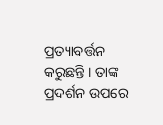ପ୍ରତ୍ୟାବର୍ତ୍ତନ କରୁଛନ୍ତି । ତାଙ୍କ ପ୍ରଦର୍ଶନ ଉପରେ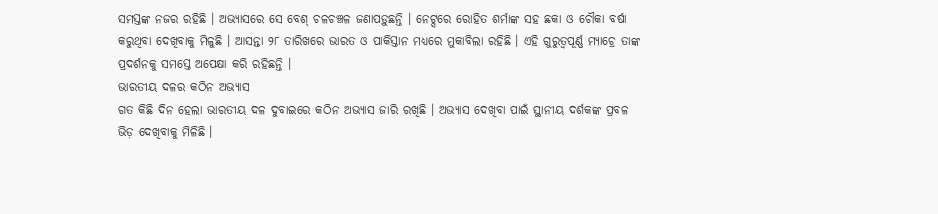ସମସ୍ତଙ୍କ ନଜର ରହିଛି । ଅଭ୍ୟାସରେ ସେ ବେଶ୍ ଚଳଚଞ୍ଚଳ ଜଣାପଡ଼ୁଛନ୍ତି । ନେଟ୍ସରେ ରୋହିତ ଶର୍ମାଙ୍କ ସହ ଛକା ଓ ଚୌକା ବର୍ଷା କରୁଥିବା ଦେଖିବାକୁ ମିଳୁଛି । ଆସନ୍ତା ୨୮ ତାରିଖରେ ଭାରତ ଓ ପାକିସ୍ତାନ ମଧ୍ୟରେ ମୁକାବିଲା ରହିଛି । ଏହି ଗୁରୁତ୍ୱପୂର୍ଣ୍ଣ ମ୍ୟାଚ୍ରେ ତାଙ୍କ ପ୍ରଦର୍ଶନକୁ ସମସ୍ତେ ଅପେକ୍ଷା କରି ରହିଛନ୍ତି ।
ଭାରତୀୟ ଦଳର କଠିନ ଅଭ୍ୟାସ
ଗତ କିଛି ଦିନ ହେଲା ଭାରତୀୟ ଦଳ ଦୁବାଇରେ କଠିନ ଅଭ୍ୟାସ ଜାରି ରଖିଛି । ଅଭ୍ୟାସ ଦେଖିବା ପାଇଁ ସ୍ଥାନୀୟ ଦର୍ଶକଙ୍କ ପ୍ରବଳ ଭିଡ଼ ଦେଖିବାକୁ ମିଳିଛି ।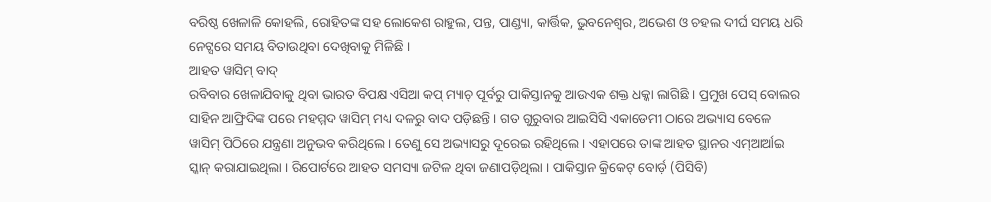ବରିଷ୍ଠ ଖେଳାଳି କୋହଲି, ରୋହିତଙ୍କ ସହ ଲୋକେଶ ରାହୁଲ, ପନ୍ତ, ପାଣ୍ଡ୍ୟା, କାର୍ତ୍ତିକ, ଭୁବନେଶ୍ୱର, ଅଭେଶ ଓ ଚହଲ ଦୀର୍ଘ ସମୟ ଧରି ନେଟ୍ସରେ ସମୟ ବିତାଉଥିବା ଦେଖିବାକୁ ମିଳିଛି ।
ଆହତ ୱାସିମ୍ ବାଦ୍
ରବିବାର ଖେଳାଯିବାକୁ ଥିବା ଭାରତ ବିପକ୍ଷ ଏସିଆ କପ୍ ମ୍ୟାଚ୍ ପୂର୍ବରୁ ପାକିସ୍ତାନକୁ ଆଉଏକ ଶକ୍ତ ଧକ୍କା ଲାଗିଛି । ପ୍ରମୁଖ ପେସ୍ ବୋଲର ସାହିନ ଆଫ୍ରିଦିଙ୍କ ପରେ ମହମ୍ମଦ ୱାସିମ୍ ମଧ୍ୟ ଦଳରୁ ବାଦ ପଡ଼ିଛନ୍ତି । ଗତ ଗୁରୁବାର ଆଇସିସି ଏକାଡେମୀ ଠାରେ ଅଭ୍ୟାସ ବେଳେ ୱାସିମ୍ ପିଠିରେ ଯନ୍ତ୍ରଣା ଅନୁଭବ କରିଥିଲେ । ତେଣୁ ସେ ଅଭ୍ୟାସରୁ ଦୂରେଇ ରହିଥିଲେ । ଏହାପରେ ତାଙ୍କ ଆହତ ସ୍ଥାନର ଏମ୍ଆର୍ଆଇ ସ୍କାନ୍ କରାଯାଇଥିଲା । ରିପୋର୍ଟରେ ଆହତ ସମସ୍ୟା ଜଟିଳ ଥିବା ଜଣାପଡ଼ିଥିଲା । ପାକିସ୍ତାନ କ୍ରିକେଟ୍ ବୋର୍ଡ଼ (ପିସିବି)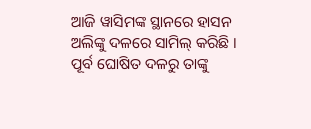ଆଜି ୱାସିମଙ୍କ ସ୍ଥାନରେ ହାସନ ଅଲିଙ୍କୁ ଦଳରେ ସାମିଲ୍ କରିଛି । ପୂର୍ବ ଘୋଷିତ ଦଳରୁ ତାଙ୍କୁ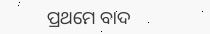ପ୍ରଥମେ ବାଦ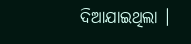ଦିଆଯାଇଥିଲା ।